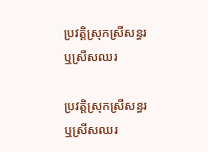ប្រវត្តិស្រុកស្រីសន្ធរ ឬស្រីសឈរ

ប្រវត្តិស្រុកស្រីសន្ធរ ឬស្រីសឈរ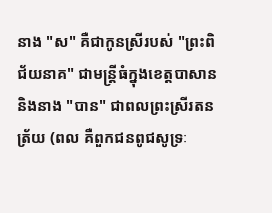នាង "ស" គឺជាកូនស្រីរបស់ "ព្រះពិជ័យនាគ" ជាមន្ត្រីធំក្នុងខេត្តបាសាន និងនាង "បាន" ជាពលព្រះស្រីរតនត្រ័យ (ពល គឺពួកជនពូជសូទ្រៈ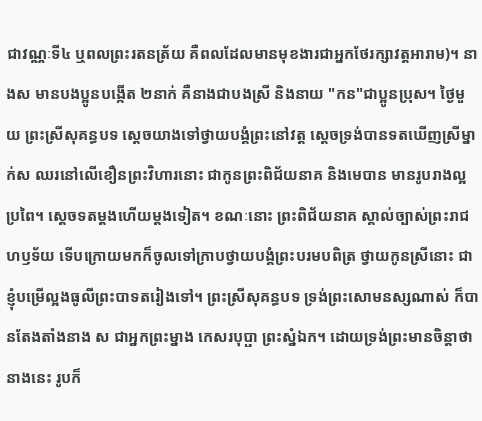ជាវណ្ណៈទី៤ ឬពលព្រះរតនត្រ័យ គឺពលដែលមានមុខងារជាអ្នកថែរក្សាវត្តអារាម)។ នាងស មានបងប្អូនបង្កើត ២នាក់ គឺនាងជាបងស្រី និងនាយ "កន"ជាប្អូនប្រុស។ ថ្ងៃមួយ ព្រះស្រីសុគន្ធបទ ស្ដេចយាងទៅថ្វាយបង្គំព្រះនៅវត្ត ស្ដេចទ្រង់បានទតឃើញស្រីម្នាក់ស ឈរនៅលើខឿនព្រះវិហារនោះ ជាកូនព្រះពិជ័យនាគ និងមេបាន មានរូបរាងល្អប្រពៃ។ ស្ដេចទតម្ដងហើយម្ដងទៀត។ ខណៈនោះ ព្រះពិជ័យនាគ ស្គាល់ច្បាស់ព្រះរាជហឫទ័យ ទើបក្រោយមកក៏ចូលទៅក្រាបថ្វាយបង្គំព្រះបរមបពិត្រ ថ្វាយកូនស្រីនោះ ជាខ្ញុំបម្រើល្អងធូលីព្រះបាទតរៀងទៅ។ ព្រះស្រីសុគន្ធបទ ទ្រង់ព្រះសោមនស្សណាស់ ក៏បានតែងតាំងនាង ស ជាអ្នកព្រះម្នាង កេសរបុប្ផា ព្រះស្នំឯក។ ដោយទ្រង់ព្រះមានចិន្តាថា នាងនេះ រូបក៏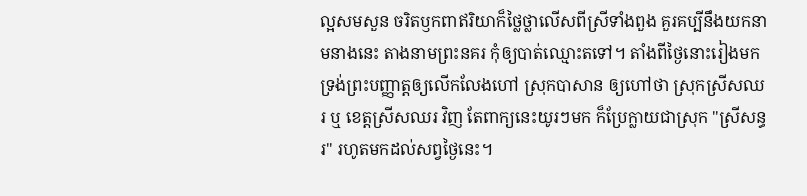ល្អសមសួន ចរិតឫកពាឥរិយាក៏ថ្លៃថ្លាលើសពីស្រីទាំងពួង គួរគប្បីនឹងយកនាមនាងនេះ តាងនាមព្រះនគរ កុំឲ្យបាត់ឈ្មោះតទៅ។ តាំងពីថ្ងៃនោះរៀងមក ទ្រង់ព្រះបញ្ញាត្តឲ្យលើកលែងហៅ ស្រុកបាសាន ឲ្យហៅថា ស្រុកស្រីសឈរ ឬ ខេត្តស្រីសឈរ វិញ តែពាក្យនេះយូរៗមក ក៏ប្រែក្លាយជាស្រុក "ស្រីសន្ធរ" រហូតមកដល់សព្វថ្ងៃនេះ។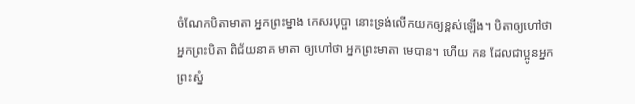ចំណែកបិតាមាតា អ្នកព្រះម្នាង កេសរបុប្ផា នោះទ្រង់លើកយកឲ្យខ្ពស់ឡើង។ បិតាឲ្យហៅថា អ្នកព្រះបិតា ពិជ័យនាគ មាតា ឲ្យហៅថា អ្នកព្រះមាតា មេបាន។ ហើយ កន ដែលជាប្អូនអ្នកព្រះស្នំ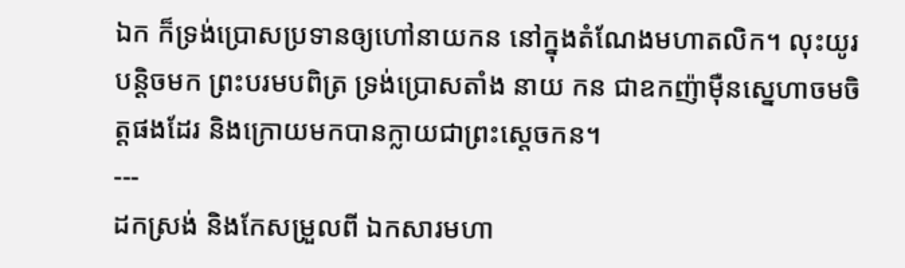ឯក ក៏ទ្រង់ប្រោសប្រទានឲ្យហៅនាយកន នៅក្នុងតំណែងមហាតលិក។ លុះយូរបន្តិចមក ព្រះបរមបពិត្រ ទ្រង់ប្រោសតាំង នាយ កន ជាឧកញ៉ាម៉ឺនស្នេហាចមចិត្តផងដែរ និងក្រោយមកបានក្លាយជាព្រះស្ដេចកន។
---
ដកស្រង់ និងកែសម្រួលពី ឯកសារមហា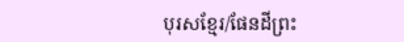បុរសខ្មែរ/ផែនដីព្រះ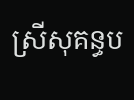ស្រីសុគន្ធប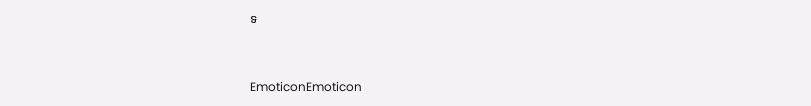ទ


EmoticonEmoticon